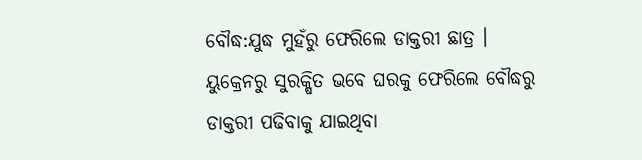ବୌଦ୍ଧ:ଯୁଦ୍ଧ ମୁହଁରୁ ଫେରିଲେ ଡାକ୍ତରୀ ଛାତ୍ର । ୟୁକ୍ରେନରୁ ସୁରକ୍ଷିତ ଭବେ ଘରକୁ ଫେରିଲେ ବୌଦ୍ଧରୁ ଡାକ୍ତରୀ ପଢିବାକୁ ଯାଇଥିବା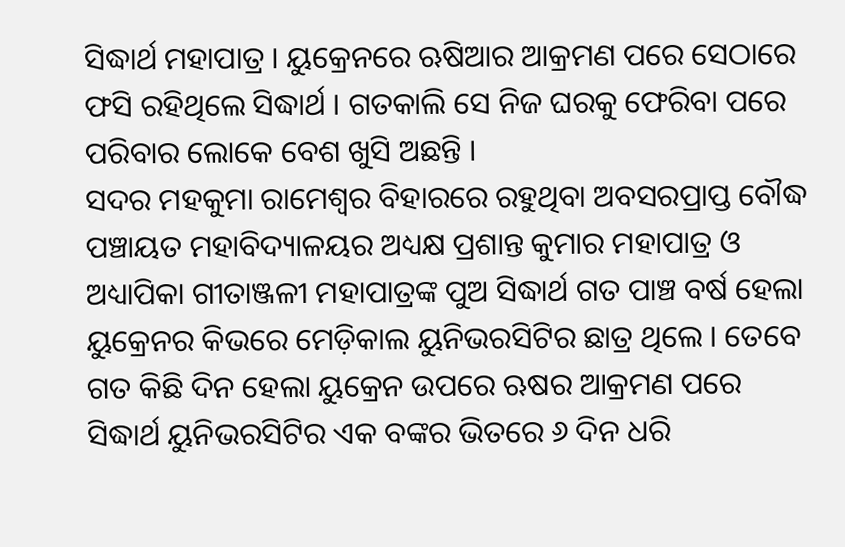ସିଦ୍ଧାର୍ଥ ମହାପାତ୍ର । ୟୁକ୍ରେନରେ ଋଷିଆର ଆକ୍ରମଣ ପରେ ସେଠାରେ ଫସି ରହିଥିଲେ ସିଦ୍ଧାର୍ଥ । ଗତକାଲି ସେ ନିଜ ଘରକୁ ଫେରିବା ପରେ ପରିବାର ଲୋକେ ବେଶ ଖୁସି ଅଛନ୍ତି ।
ସଦର ମହକୁମା ରାମେଶ୍ୱର ବିହାରରେ ରହୁଥିବା ଅବସରପ୍ରାପ୍ତ ବୌଦ୍ଧ ପଞ୍ଚାୟତ ମହାବିଦ୍ୟାଳୟର ଅଧ୍ୟକ୍ଷ ପ୍ରଶାନ୍ତ କୁମାର ମହାପାତ୍ର ଓ ଅଧ୍ୟାପିକା ଗୀତାଞ୍ଜଳୀ ମହାପାତ୍ରଙ୍କ ପୁଅ ସିଦ୍ଧାର୍ଥ ଗତ ପାଞ୍ଚ ବର୍ଷ ହେଲା ୟୁକ୍ରେନର କିଭରେ ମେଡ଼ିକାଲ ୟୁନିଭରସିଟିର ଛାତ୍ର ଥିଲେ । ତେବେ ଗତ କିଛି ଦିନ ହେଲା ୟୁକ୍ରେନ ଉପରେ ଋଷର ଆକ୍ରମଣ ପରେ ସିଦ୍ଧାର୍ଥ ୟୁନିଭରସିଟିର ଏକ ବଙ୍କର ଭିତରେ ୬ ଦିନ ଧରି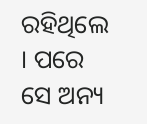ରହିଥିଲେ । ପରେ ସେ ଅନ୍ୟ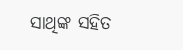ସାଥିଙ୍କ ସହିତ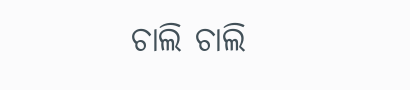ଚାଲି ଚାଲି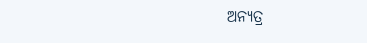ଅନ୍ୟତ୍ର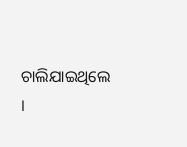ଚାଲିଯାଇଥିଲେ ।